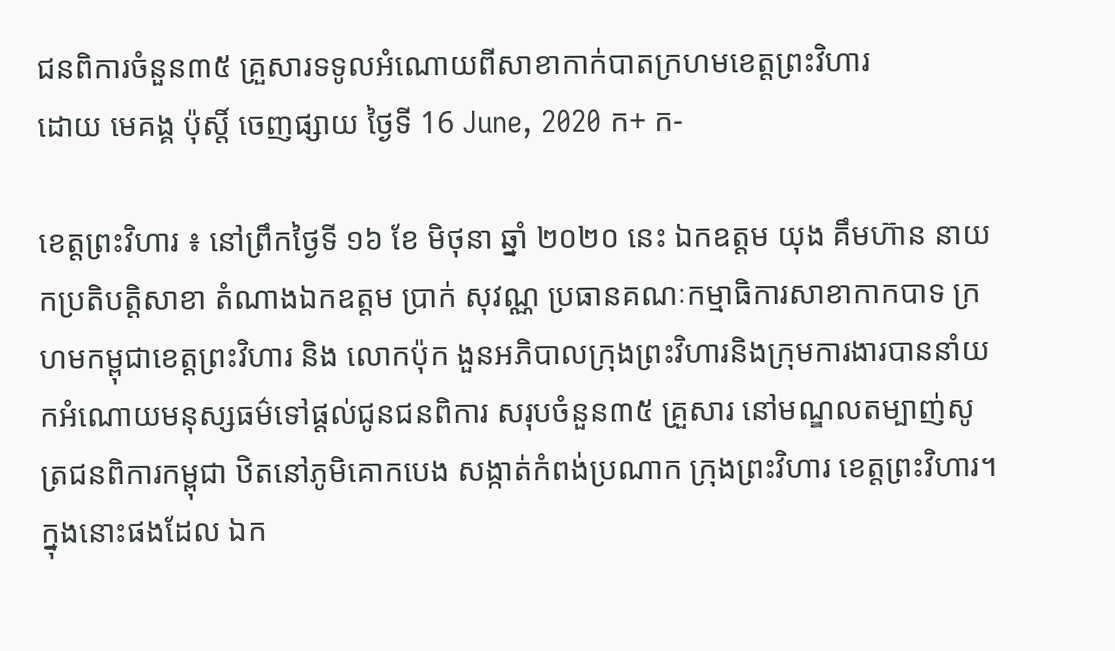ជនពិការចំនួន៣៥ គ្រួសារទទូលអំណោយពីសាខាកាក់បាតក្រហមខេត្តព្រះវិហារ
ដោយ មេគង្គ ប៉ុស្តិ៍ ចេញផ្សាយ ថ្ងៃទី 16 June, 2020 ក+ ក-

ខេត្តព្រះវិហារ ៖ នៅព្រឹកថ្ងៃទី ១៦ ខែ មិថុនា ឆ្នាំ ២០២០ នេះ ឯកឧត្តម យុង គឹមហ៊ាន នាយកប្រតិបត្តិសាខា តំណាងឯកឧត្តម ប្រាក់ សុវណ្ណ ប្រធានគណៈកម្មាធិការសាខាកាកបាទ ក្រហមកម្ពុជាខេត្តព្រះវិហារ និង លោកប៉ុក ងួនអភិបាលក្រុងព្រះវិហារនិងក្រុមការងារបាននាំយកអំណោយមនុស្សធម៌ទៅផ្តល់ជូនជនពិការ សរុបចំនួន៣៥ គ្រួសារ នៅមណ្ឌលតម្បាញ់សូត្រជនពិការកម្ពុជា ឋិតនៅភូមិគោកបេង សង្កាត់កំពង់ប្រណាក ក្រុងព្រះវិហារ ខេត្តព្រះវិហារ។ ក្នុងនោះផងដែល ឯក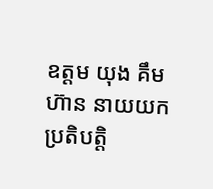ឧត្តម យុង គឹម ហ៊ាន នាយយកប្រតិបត្តិ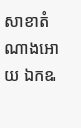សាខាតំណាងអោយ ឯកឩ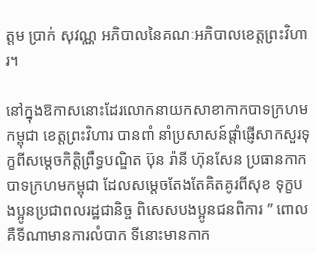ត្តម ប្រាក់ សុវណ្ណ អភិបាលនៃគណៈអភិបាលខេត្តព្រះវិហារ។

នៅក្នុងឱកាសនោះដែរលោកនាយកសាខាកាកបាទក្រហមកម្ពុជា ខេត្តព្រះវិហារ បានពាំ នាំប្រសាសន៍ផ្តាំផ្ញើសាកសួរទុក្ខពីសម្តេចកិត្តិព្រឹទ្ធបណ្ឌិត ប៊ុន រ៉ានី ហ៊ុនសែន ប្រធានកាកបាទក្រហមកម្ពុជា ដែលសម្តេចតែងតែគិតគូរពីសុខ ទុក្ខបងប្អូនប្រជាពលរដ្ឋជានិច្ច ពិសេសបងប្អូនជនពិការ ” ពោលគឺទីណាមានការលំបាក ទីនោះមានកាក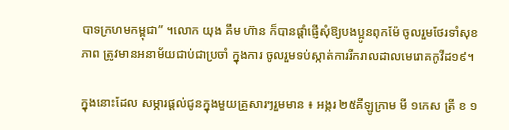បាទក្រហមកម្ពុជា” ។លោក យុង គឹម ហ៊ាន ក៏បានផ្តាំផ្ញើសុំឱ្យបងប្អូនពុកម៉ែ ចូលរួមថែរទាំសុខភាព ត្រូវមានអនាម័យជាប់ជាប្រចាំ ក្នុងការ ចូលរួមទប់ស្កាត់ការរីករាលដាលមេរោគកូវីដ១៩។

ក្នុងនោះដែល សម្ភារផ្តល់ជូនក្នុងមួយគ្រួសារៗរួមមាន ៖ អង្ករ ២៥គីឡូក្រាម មី ១កេស ត្រី ខ ១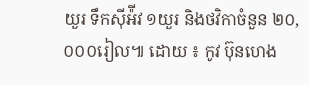យួរ ទឹកស៊ីអ៉ីវ ១យួរ និងថវិកាចំនួន ២០,០០០រៀល៕ ដោយ ៖ កូវ ប៊ុនហេង